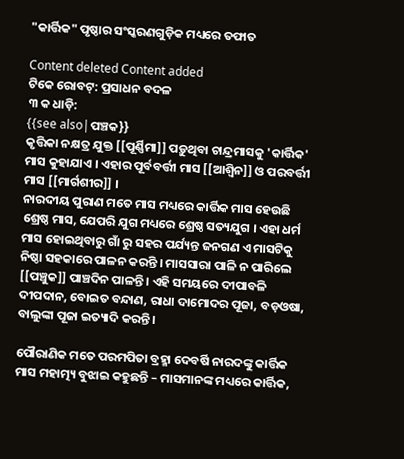"କାର୍ତ୍ତିକ" ପୃଷ୍ଠାର ସଂସ୍କରଣ‌ଗୁଡ଼ିକ ମଧ୍ୟରେ ତଫାତ

Content deleted Content added
ଟିକେ ରୋବଟ୍‌: ପ୍ରସାଧନ ବଦଳ
୩ କ ଧାଡ଼ି:
{{see also|ପଞ୍ଚକ}}
କୃତ୍ତିକା ନକ୍ଷତ୍ର ଯୁକ୍ତ [[ପୂର୍ଣ୍ଣିମା]] ପଡ଼ୁଥିବା ଚାନ୍ଦ୍ରମାସକୁ 'କାର୍ତ୍ତିକ' ମାସ କୁହାଯାଏ । ଏହାର ପୂର୍ବବର୍ତ୍ତୀ ମାସ [[ଆଶ୍ୱିନ]] ଓ ପରବର୍ତ୍ତୀ ମାସ [[ମାର୍ଗଶୀର]] ।
ନାରଦୀୟ ପୁରାଣ ମତେ ମାସ ମଧ୍ୟରେ କାର୍ତ୍ତିକ ମାସ ହେଉଛି ଶ୍ରେଷ୍ଠ ମାସ, ଯେପରି ଯୁଗ ମଧ୍ୟରେ ଶ୍ରେଷ୍ଠ ସତ୍ୟଯୁଗ । ଏହା ଧର୍ମ ମାସ ହୋଇଥିବାରୁ ଗାଁ ରୁ ସହର ପର୍ଯ୍ୟନ୍ତ ଜନଗଣ ଏ ମାସଟିକୁ ନିଷ୍ଠା ସହକାରେ ପାଳନ କରନ୍ତି । ମାସସାରା ପାଳି ନ ପାରିଲେ [[ପଞ୍ଚୁକ]] ପାଞ୍ଚଦିନ ପାଳନ୍ତି । ଏହି ସମୟରେ ଦୀପାବଳି ଦୀପଦାନ, ବୋଇତ ବନ୍ଦାଣ, ରାଧା ଦାମୋଦର ପୂଜା, ବଡ଼ଓଷା, ବାଲୁଙ୍କା ପୂଜା ଇତ୍ୟାଦି କରନ୍ତି ।

ପୌରାଣିକ ମତେ ପରମପିତା ବ୍ରହ୍ମା ଦେବର୍ଷି ନାରଦଙ୍କୁ କାର୍ତ୍ତିକ ମାସ ମହାତ୍ମ୍ୟ ବୁଝାଇ କହୁଛନ୍ତି – ମାସମାନଙ୍କ ମଧ୍ୟରେ କାର୍ତ୍ତିକ,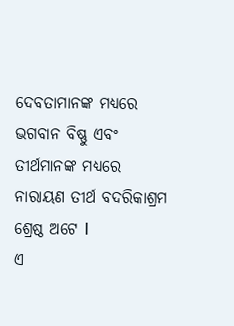ଦେବତାମାନଙ୍କ ମଧ୍ୟରେ ଭଗବାନ ବିଷ୍ଣୁ ଏବଂ ତୀର୍ଥମାନଙ୍କ ମଧ୍ୟରେ ନାରାୟଣ ତୀର୍ଥ ବଦରିକାଶ୍ରମ ଶ୍ରେଷ୍ଠ ଅଟେ I
ଏ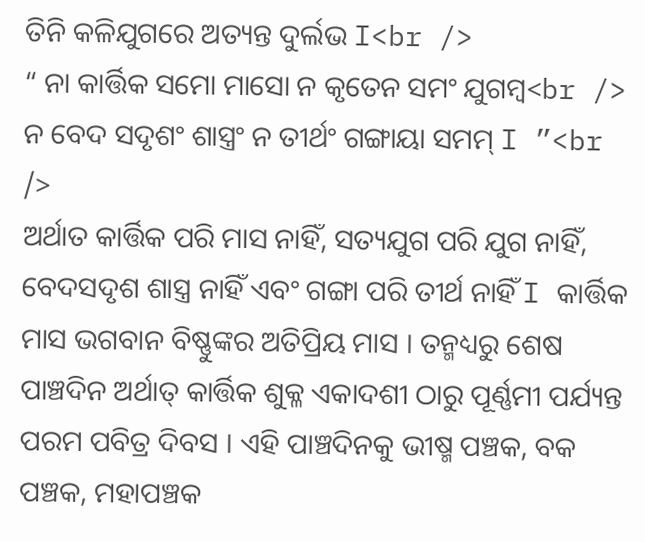ତିନି କଳିଯୁଗରେ ଅତ୍ୟନ୍ତ ଦୁର୍ଲଭ I<br />
“ ନା କାର୍ତ୍ତିକ ସମୋ ମାସୋ ନ କୃତେନ ସମଂ ଯୁଗମ୍ବ<br />
ନ ବେଦ ସଦୃଶଂ ଶାସ୍ତ୍ରଂ ନ ତୀର୍ଥଂ ଗଙ୍ଗାୟା ସମମ୍ I ”<br />
ଅର୍ଥାତ କାର୍ତ୍ତିକ ପରି ମାସ ନାହିଁ, ସତ୍ୟଯୁଗ ପରି ଯୁଗ ନାହିଁ, ବେଦସଦୃଶ ଶାସ୍ତ୍ର ନାହିଁ ଏବଂ ଗଙ୍ଗା ପରି ତୀର୍ଥ ନାହିଁ I କାର୍ତ୍ତିକ ମାସ ଭଗବାନ ବିଷ୍ଣୁଙ୍କର ଅତିପ୍ରିୟ ମାସ । ତନ୍ମଧ୍ୟରୁ ଶେଷ ପାଞ୍ଚଦିନ ଅର୍ଥାତ୍ କାର୍ତ୍ତିକ ଶୁକ୍ଳ ଏକାଦଶୀ ଠାରୁ ପୂର୍ଣ୍ଣମୀ ପର୍ଯ୍ୟନ୍ତ ପରମ ପବିତ୍ର ଦିବସ । ଏହି ପାଞ୍ଚଦିନକୁ ଭୀଷ୍ମ ପଞ୍ଚକ, ବକ ପଞ୍ଚକ, ମହାପଞ୍ଚକ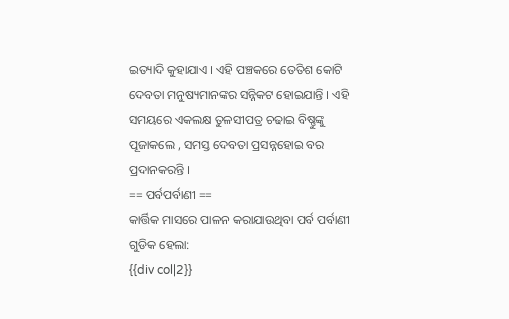ଇତ୍ୟାଦି କୁହାଯାଏ । ଏହି ପଞ୍ଚକରେ ତେତିଶ କୋଟି ଦେବତା ମନୁଷ୍ୟମାନଙ୍କର ସନ୍ନିକଟ ହୋଇଯାନ୍ତି । ଏହି ସମୟରେ ଏକଲକ୍ଷ ତୁଳସୀପତ୍ର ଚଢାଇ ବିଷ୍ଣୁଙ୍କୁ ପୂଜାକଲେ , ସମସ୍ତ ଦେବତା ପ୍ରସନ୍ନହୋଇ ବର ପ୍ରଦାନକରନ୍ତି ।
== ପର୍ବପର୍ବାଣୀ ==
କାର୍ତ୍ତିକ ମାସରେ ପାଳନ କରାଯାଉଥିବା ପର୍ବ ପର୍ବାଣୀ ଗୁଡିକ ହେଲା:
{{div col|2}}